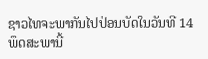ຊາວໄທຈະພາກັນໄປປ່ອນບັດໃນວັນທີ 14 ພຶດສະພານີ້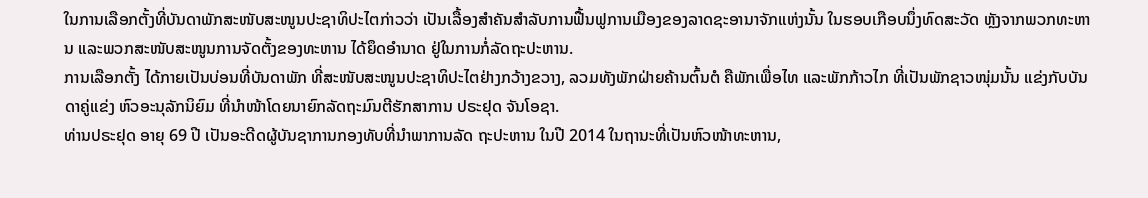ໃນການເລືອກຕັ້ງທີ່ບັນດາພັກສະໜັບສະໜູນປະຊາທິປະໄຕກ່າວວ່າ ເປັນເລື້ອງສຳຄັນສຳລັບການຟື້ນຟູການເມືອງຂອງລາດຊະອານາຈັກແຫ່ງນັ້ນ ໃນຮອບເກືອບນຶ່ງທົດສະວັດ ຫຼັງຈາກພວກທະຫານ ແລະພວກສະໜັບສະໜູນການຈັດຕັ້ງຂອງທະຫານ ໄດ້ຍຶດອຳນາດ ຢູ່ໃນການກໍ່ລັດຖະປະຫານ.
ການເລືອກຕັ້ງ ໄດ້ກາຍເປັນບ່ອນທີ່ບັນດາພັກ ທີ່ສະໜັບສະໜູນປະຊາທິປະໄຕຢ່າງກວ້າງຂວາງ, ລວມທັງພັກຝ່າຍຄ້ານຕົ້ນຕໍ ຄືພັກເພື່ອໄທ ແລະພັກກ້າວໄກ ທີ່ເປັນພັກຊາວໜຸ່ມນັ້ນ ແຂ່ງກັບບັນດາຄູ່ແຂ່ງ ຫົວອະນຸລັກນິຍົມ ທີ່ນຳໜ້າໂດຍນາຍົກລັດຖະມົນຕີຮັກສາການ ປຣະຢຸດ ຈັນໂອຊາ.
ທ່ານປຣະຢຸດ ອາຍຸ 69 ປີ ເປັນອະດີດຜູ້ບັນຊາການກອງທັບທີ່ນຳພາການລັດ ຖະປະຫານ ໃນປີ 2014 ໃນຖານະທີ່ເປັນຫົວໜ້າທະຫານ,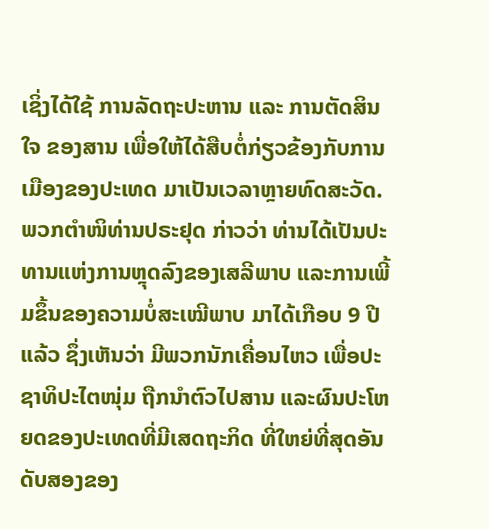ເຊິ່ງໄດ້ໃຊ້ ການລັດຖະປະຫານ ແລະ ການຕັດສິນໃຈ ຂອງສານ ເພື່ອໃຫ້ໄດ້ສືບຕໍ່ກ່ຽວຂ້ອງກັບການເມືອງຂອງປະເທດ ມາເປັນເວລາຫຼາຍທົດສະວັດ.
ພວກຕຳໜິທ່ານປຣະຢຸດ ກ່າວວ່າ ທ່ານໄດ້ເປັນປະທານແຫ່ງການຫຼຸດລົງຂອງເສລີພາບ ແລະການເພີ້ມຂຶ້ນຂອງຄວາມບໍ່ສະເໝີພາບ ມາໄດ້ເກືອບ 9 ປີແລ້ວ ຊຶ່ງເຫັນວ່າ ມີພວກນັກເຄື່ອນໄຫວ ເພື່ອປະຊາທິປະໄຕໜຸ່ມ ຖືກນຳຕົວໄປສານ ແລະຜົນປະໂຫຍດຂອງປະເທດທີ່ມີເສດຖະກິດ ທີ່ໃຫຍ່ທີ່ສຸດອັນດັບສອງຂອງ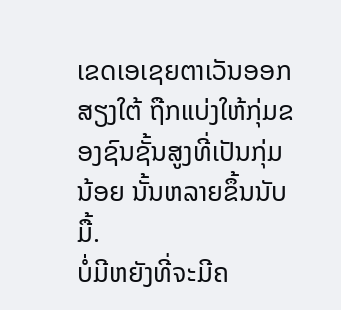ເຂດເອເຊຍຕາເວັນອອກສຽງໃຕ້ ຖືກແບ່ງໃຫ້ກຸ່ມຂອງຊົນຊັ້ນສູງທີ່ເປັນກຸ່ມນ້ອຍ ນັ້ນຫລາຍຂຶ້ນນັບມື້.
ບໍ່ມີຫຍັງທີ່ຈະມີຄ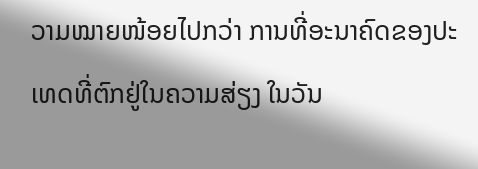ວາມໝາຍໜ້ອຍໄປກວ່າ ການທີ່ອະນາຄົດຂອງປະເທດທີ່ຕົກຢູ່ໃນຄວາມສ່ຽງ ໃນວັນ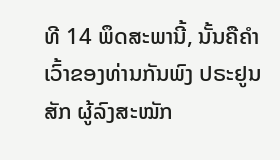ທີ 14 ພຶດສະພານີ້, ນັ້ນຄືຄຳເວົ້າຂອງທ່ານກັນພົງ ປຣະຢູນສັກ ຜູ້ລົງສະໝັກ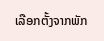ເລືອກຕັ້ງຈາກພັກ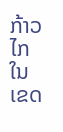ກ້າວໄກ ໃນເຂດ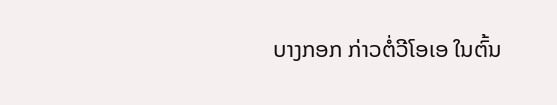ບາງກອກ ກ່າວຕໍ່ວີໂອເອ ໃນຕົ້ນ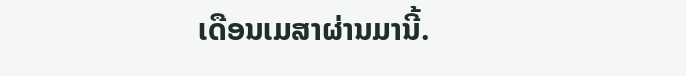ເດືອນເມສາຜ່ານມານີ້.